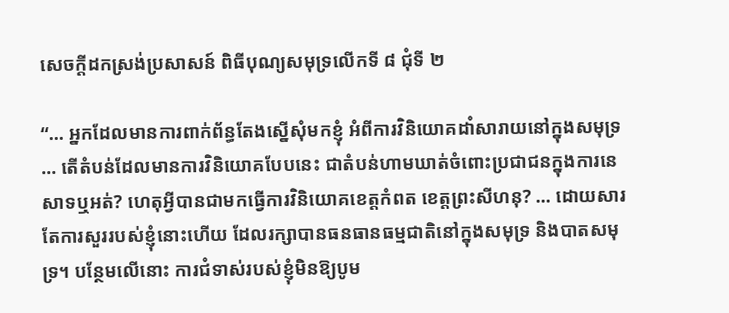សេចក្តីដកស្រង់ប្រសាសន៍ ពិធីបុណ្យសមុទ្រលើកទី ៨ ជុំទី ២

“… អ្នកដែលមានការពាក់ព័ន្ធតែងស្នើសុំមកខ្ញុំ អំពីការវិនិយោគដាំសារាយនៅក្នុងសមុទ្រ … តើតំបន់ដែលមានការវិនិយោគបែបនេះ ជាតំបន់ហាមឃាត់ចំពោះប្រជាជនក្នុងការនេសាទឬអត់? ហេតុអ្វីបានជាមកធ្វើការវិនិយោគខេត្តកំពត ខេត្តព្រះសីហនុ? … ដោយសារតែការសួររបស់ខ្ញុំនោះហើយ ដែលរក្សាបានធនធានធម្មជាតិនៅក្នុងសមុទ្រ និងបាតសមុទ្រ។ បន្ថែមលើនោះ ការជំទាស់របស់ខ្ញុំមិនឱ្យបូម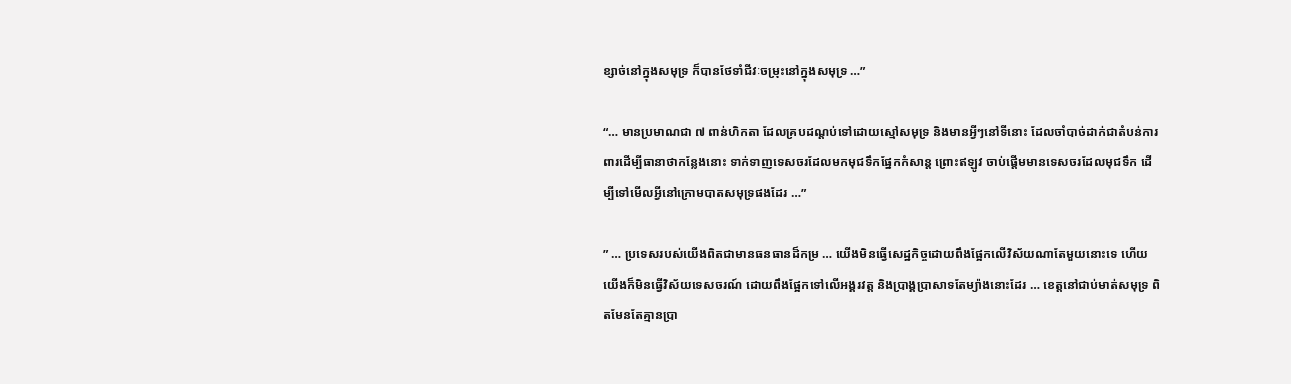ខ្សាច់នៅក្នុងសមុទ្រ ក៏បានថែទាំជីវៈចម្រុះនៅក្នុងសមុទ្រ …”

“… មានប្រមាណជា ៧ ពាន់ហិកតា ដែលគ្របដណ្ដប់ទៅដោយស្មៅសមុទ្រ និងមានអ្វីៗនៅទីនោះ ដែលចាំបាច់ដាក់ជាតំបន់ការពារដើម្បីធានាថាកន្លែងនោះ ទាក់ទាញទេសចរដែលមកមុជទឹកផ្នែកកំសាន្ត ព្រោះឥឡូវ ចាប់ផ្ដើមមានទេសចរដែលមុជទឹក ដើម្បីទៅមើលអ្វីនៅក្រោមបាតសមុទ្រផងដែរ …”

” … ប្រទេសរបស់យើងពិតជាមានធនធានដ៏កម្រ … យើងមិនធ្វើសេដ្ឋកិច្ចដោយពឹងផ្អែកលើវិស័យណាតែមួយនោះទេ ហើយយើងក៏មិនធ្វើវិស័យទេសចរណ៍ ដោយពឹងផ្អែកទៅលើអង្គរវត្ត និងប្រាង្គប្រាសាទតែម្យ៉ាងនោះដែរ … ខេត្តនៅជាប់មាត់សមុទ្រ ពិតមែនតែគ្មានប្រា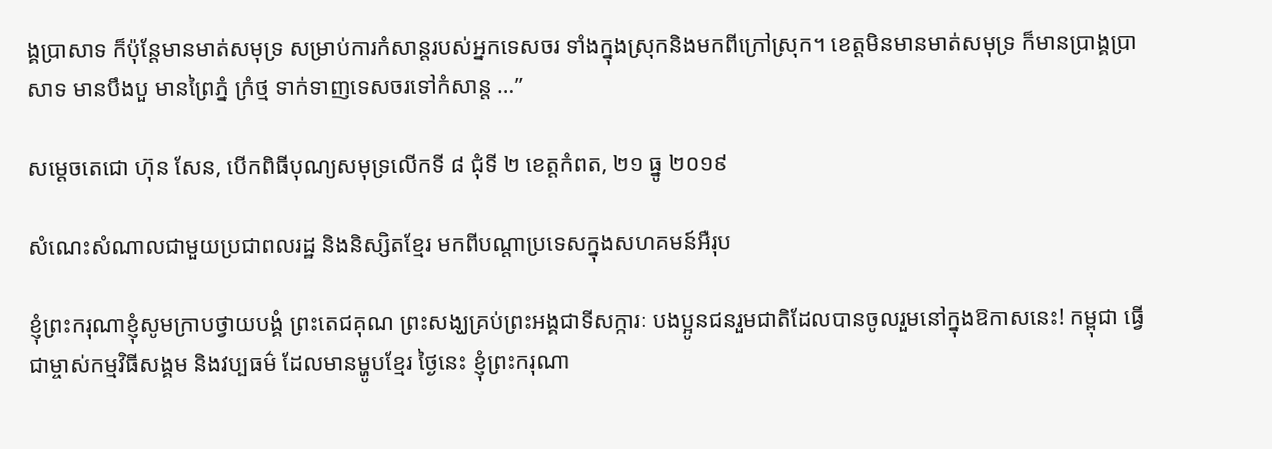ង្គប្រាសាទ ក៏ប៉ុន្តែមានមាត់សមុទ្រ សម្រាប់ការកំសាន្តរបស់អ្នកទេសចរ ទាំងក្នុងស្រុកនិងមកពីក្រៅស្រុក។ ខេត្តមិនមានមាត់សមុទ្រ ក៏មានប្រាង្គប្រាសាទ មានបឹងបួ មានព្រៃភ្នំ ក្រំថ្ម ទាក់ទាញទេសចរទៅកំសាន្ត …”

សម្ដេចតេជោ ហ៊ុន សែន, បើកពិធីបុណ្យសមុទ្រលើកទី ៨ ជុំទី ២ ខេត្តកំពត, ២១ ធ្នូ ២០១៩

សំណេះសំណាលជាមួយប្រជាពលរដ្ឋ និងនិស្សិតខ្មែរ មកពីបណ្តាប្រទេសក្នុងសហគមន៍អឺរុប

ខ្ញុំព្រះករុណាខ្ញុំសូមក្រាបថ្វាយបង្គំ ព្រះតេជគុណ ព្រះសង្ឃគ្រប់ព្រះអង្គជាទីសក្ការៈ បងប្អូនជនរួមជាតិដែលបានចូលរួមនៅក្នុងឱកាសនេះ! កម្ពុជា ធ្វើជាម្ចាស់កម្មវិធីសង្គម និងវប្បធម៌ ដែលមានម្ហូបខ្មែរ ថ្ងៃនេះ ខ្ញុំព្រះករុណា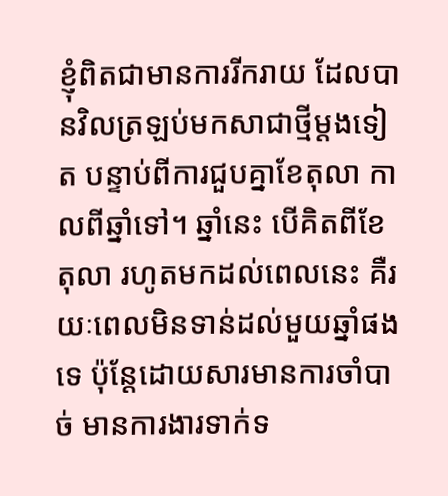ខ្ញុំពិតជាមានការរីករាយ ដែលបានវិលត្រឡប់មកសាជាថ្មីម្ដងទៀត បន្ទាប់ពីការជួបគ្នាខែតុលា កាលពីឆ្នាំទៅ។ ឆ្នាំនេះ បើគិតពីខែតុលា រហូតមកដល់ពេលនេះ គឺរយៈពេលមិនទាន់ដល់មួយឆ្នាំផងទេ ប៉ុន្តែដោយសារមានការចាំបាច់ មានការងារទាក់ទ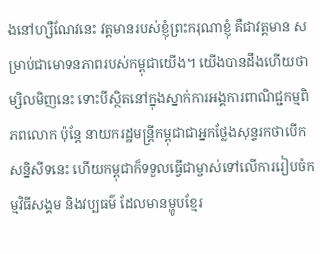ងនៅហ្សឺណែវនេះ វត្តមានរបស់ខ្ញុំព្រះករុណាខ្ញុំ គឺជាវត្តមាន សម្រាប់ជាមោទនភាពរបស់កម្ពុជាយើង។ យើងបានដឹងហើយថា ម្សិលមិញនេះ ទោះបីស្ថិតនៅក្នុងស្នាក់ការអង្គការពាណិជ្ជកម្មពិភពលោក ប៉ុន្តែ នាយករដ្ឋមន្រ្តីកម្ពុជាជាអ្នកថ្លែងសុន្ទរកថាបើកសន្និសីទនេះ ហើយកម្ពុជាក៏ទទួលធ្វើជាម្ចាស់ទៅលើការរៀបចំកម្មវិធីសង្គម និងវប្បធម៌ ដែលមានម្ហូបខ្មែរ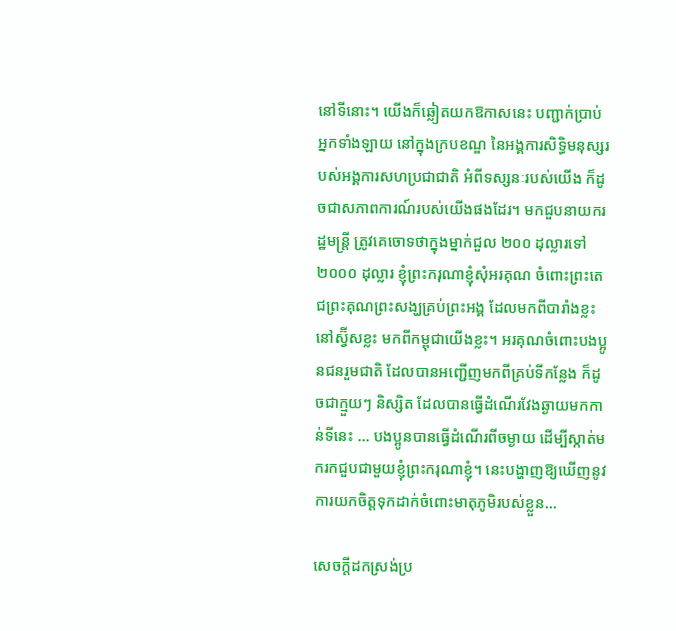នៅទីនោះ។ យើងក៏ឆ្លៀតយកឱកាសនេះ បញ្ជាក់ប្រាប់អ្នកទាំងឡាយ នៅក្នុងក្របខណ្ឌ នៃអង្គការសិទ្ធិមនុស្សរបស់អង្គការសហប្រជាជាតិ អំពីទស្សនៈរបស់យើង ក៏ដូចជាសភាពការណ៍របស់យើងផងដែរ។ មកជួបនាយករដ្ឋមន្ត្រី ត្រូវគេចោទថាក្នុងម្នាក់ជួល ២០០ ដុល្លារទៅ ២០០០ ដុល្លារ ខ្ញុំព្រះករុណាខ្ញុំសុំអរគុណ ចំពោះព្រះតេជព្រះគុណព្រះសង្ឃគ្រប់ព្រះអង្គ ដែលមកពីបារាំងខ្លះនៅស្វ៊ីសខ្លះ មកពីកម្ពុជាយើងខ្លះ។ អរគុណចំពោះបងប្អូនជនរួមជាតិ ដែលបានអញ្ជើញមកពីគ្រប់ទីកន្លែង ក៏ដូចជាក្មួយៗ និស្សិត ដែលបានធ្វើដំណើរវែងឆ្ងាយមកកាន់ទីនេះ … បងប្អូនបានធ្វើដំណើរពីចម្ងាយ ដើម្បីស្កាត់មករកជួបជាមួយខ្ញុំព្រះករុណាខ្ញុំ។ នេះបង្ហាញឱ្យឃើញនូវការយកចិត្តទុកដាក់ចំពោះមាតុភូមិរបស់ខ្លួន…

សេចក្តីដកស្រង់ប្រ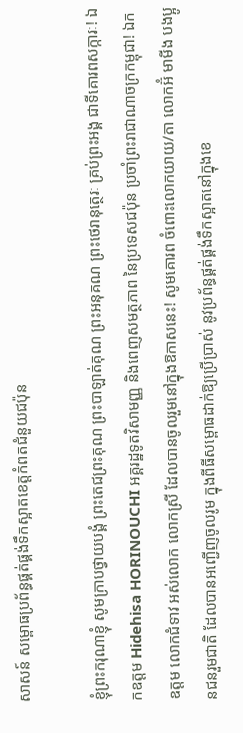សាសន៍ សម្ពោធប្រព័ន្ធផ្គត់ផ្គង់ទឹកស្អាតខេត្តកំពតជំនួយជប៉ុន

ខ្ញុំព្រះករុណាខ្ញុំ សូមក្រាបថ្វាយបង្គំ ព្រះតេជព្រះគុណ ព្រះបាឡាត់គុណ ព្រះអនុគណ ព្រះថេរានុត្ថេរៈ គ្រប់ព្រះអង្គ ជាទីគោរពសក្ការៈ! ឯកឧត្តម Hidehisa HORINOUCHI អគ្គរដ្ឋទូតវិសាមញ្ញ និងពេញសមត្ថភាព នៃប្រទេសជប៉ុន ប្រចាំព្រះរាជាណាចក្រកម្ពុជា! ឯកឧត្តម លោកជំទាវ អស់លោក លោកស្រី ដែលបានចូលរួមនៅក្នុងឱកាសនេះ! សូមគោរព ចំពោះលោកយាយ/តា លោកអ៊ំ មាមីង បងប្អូនជនរួមជាតិ ដែលបានអញ្ជើញចូលរូម ក្នុងពីធីសម្ពោធដាក់ឱ្យប្រើប្រាស់ នូវប្រព័ន្ធផ្គត់ផ្គង់ទឹកស្អាតនៅក្នុងខេ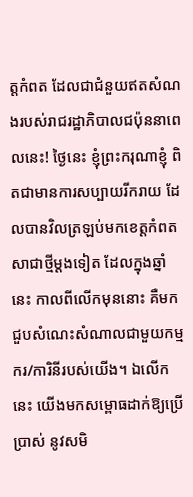ត្តកំពត ដែលជាជំនួយឥតសំណងរបស់រាជរដ្ឋាភិបាលជប៉ុននាពេលនេះ! ថ្ងៃនេះ ខ្ញុំព្រះករុណាខ្ញុំ ពិតជាមានការសប្បាយរីករាយ ដែលបានវិលត្រឡប់មកខេត្តកំពតសាជាថ្មីម្តងទៀត ដែលក្នុងឆ្នាំនេះ កាលពីលើកមុននោះ គឺមកជួបសំណេះសំណាលជាមួយកម្មករ/ការិនីរបស់យើង។ ឯលើកនេះ យើងមកសម្ពោធដាក់ឱ្យប្រើប្រាស់ នូវសមិ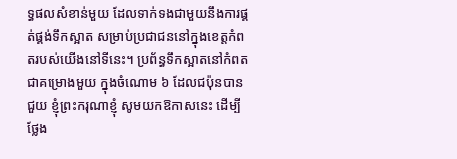ទ្ធផលសំខាន់មួយ ដែលទាក់ទងជាមួយនឹងការផ្គត់ផ្គង់ទឹកស្អាត សម្រាប់ប្រជាជននៅក្នុងខេត្តកំពតរបស់យើងនៅទីនេះ។ ប្រព័ន្ធទឹកស្អាតនៅកំពត ជាគម្រោងមួយ ក្នុងចំណោម ៦ ដែលជប៉ុនបានជួយ ខ្ញុំព្រះករុណាខ្ញុំ សូមយកឱកាសនេះ ដើម្បីថ្លែង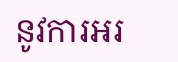នូវការអរ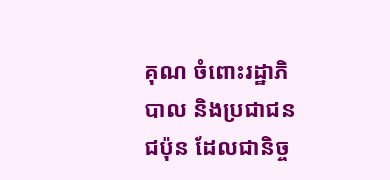គុណ ចំពោះរដ្ឋាភិបាល និងប្រជាជនជប៉ុន ដែលជានិច្ច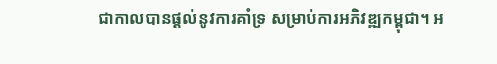ជាកាលបានផ្តល់នូវការគាំទ្រ សម្រាប់ការអភិវឌ្ឍកម្ពុជា។ អ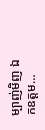ម្បាញ់មិញ ឯកឧត្តម…